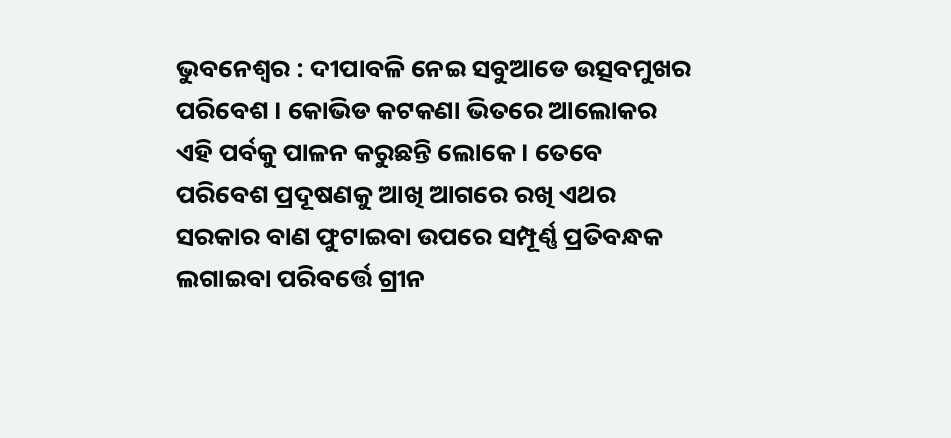ଭୁବନେଶ୍ୱର : ଦୀପାବଳି ନେଇ ସବୁଆଡେ ଉତ୍ସବମୁଖର ପରିବେଶ । କୋଭିଡ କଟକଣା ଭିତରେ ଆଲୋକର ଏହି ପର୍ବକୁ ପାଳନ କରୁଛନ୍ତି ଲୋକେ । ତେବେ ପରିବେଶ ପ୍ରଦୂଷଣକୁ ଆଖି ଆଗରେ ରଖି ଏଥର ସରକାର ବାଣ ଫୁଟାଇବା ଉପରେ ସମ୍ପୂର୍ଣ୍ଣ ପ୍ରତିବନ୍ଧକ ଲଗାଇବା ପରିବର୍ତ୍ତେ ଗ୍ରୀନ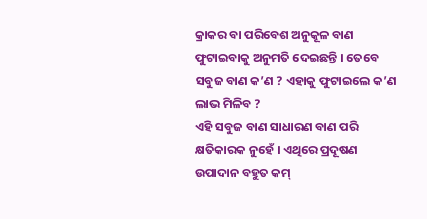କ୍ରାକର ବା ପରିବେଶ ଅନୁକୂଳ ବାଣ ଫୁଟାଇବାକୁ ଅନୁମତି ଦେଇଛନ୍ତି । ତେବେ ସବୁଜ ବାଣ କ’ଣ ? ଏହାକୁ ଫୁଟାଇଲେ କ’ଣ ଲାଭ ମିଳିବ ?
ଏହି ସବୁଜ ବାଣ ସାଧାରଣ ବାଣ ପରି କ୍ଷତିକାରକ ନୁହେଁ । ଏଥିରେ ପ୍ରଦୂଷଣ ଉପାଦାନ ବହୁତ କମ୍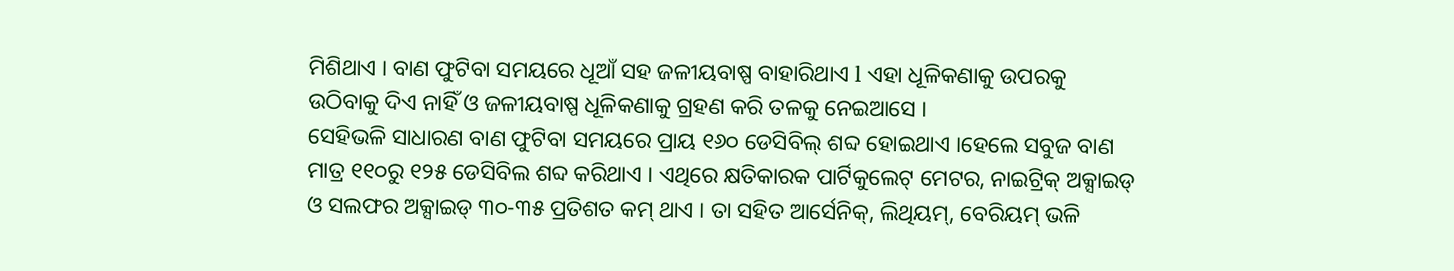ମିଶିଥାଏ । ବାଣ ଫୁଟିବା ସମୟରେ ଧୂଆଁ ସହ ଜଳୀୟବାଷ୍ପ ବାହାରିଥାଏ l ଏହା ଧୂଳିକଣାକୁ ଉପରକୁ ଉଠିବାକୁ ଦିଏ ନାହିଁ ଓ ଜଳୀୟବାଷ୍ପ ଧୂଳିକଣାକୁ ଗ୍ରହଣ କରି ତଳକୁ ନେଇଆସେ ।
ସେହିଭଳି ସାଧାରଣ ବାଣ ଫୁଟିବା ସମୟରେ ପ୍ରାୟ ୧୬୦ ଡେସିବିଲ୍ ଶବ୍ଦ ହୋଇଥାଏ ।ହେଲେ ସବୁଜ ବାଣ ମାତ୍ର ୧୧୦ରୁ ୧୨୫ ଡେସିବିଲ ଶବ୍ଦ କରିଥାଏ । ଏଥିରେ କ୍ଷତିକାରକ ପାର୍ଟିକୁଲେଟ୍ ମେଟର, ନାଇଟ୍ରିକ୍ ଅକ୍ସାଇଡ୍ ଓ ସଲଫର ଅକ୍ସାଇଡ୍ ୩୦-୩୫ ପ୍ରତିଶତ କମ୍ ଥାଏ । ତା ସହିତ ଆର୍ସେନିକ୍, ଲିଥିୟମ୍, ବେରିୟମ୍ ଭଳି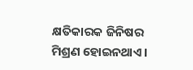କ୍ଷତିକାରକ ଜିନିଷର ମିଶ୍ରଣ ହୋଇନଥାଏ ।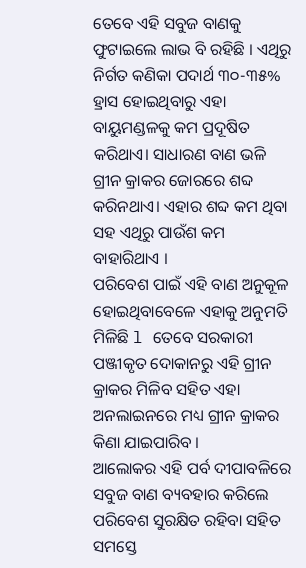ତେବେ ଏହି ସବୁଜ ବାଣକୁ ଫୁଟାଇଲେ ଲାଭ ବି ରହିଛି । ଏଥିରୁ ନିର୍ଗତ କଣିକା ପଦାର୍ଥ ୩୦-୩୫% ହ୍ରାସ ହୋଇଥିବାରୁ ଏହା ବାୟୁମଣ୍ଡଳକୁ କମ ପ୍ରଦୂଷିତ କରିଥାଏ। ସାଧାରଣ ବାଣ ଭଳି ଗ୍ରୀନ କ୍ରାକର ଜୋରରେ ଶବ୍ଦ କରିନଥାଏ। ଏହାର ଶବ୍ଦ କମ ଥିବା ସହ ଏଥିରୁ ପାଉଁଶ କମ ବାହାରିଥାଏ ।
ପରିବେଶ ପାଇଁ ଏହି ବାଣ ଅନୁକୂଳ ହୋଇଥିବାବେଳେ ଏହାକୁ ଅନୁମତି ମିଳିଛି l ତେବେ ସରକାରୀ ପଞ୍ଜୀକୃତ ଦୋକାନରୁ ଏହି ଗ୍ରୀନ କ୍ରାକର ମିଳିବ ସହିତ ଏହା ଅନଲାଇନରେ ମଧ୍ୟ ଗ୍ରୀନ କ୍ରାକର କିଣା ଯାଇପାରିବ ।
ଆଲୋକର ଏହି ପର୍ବ ଦୀପାବଳିରେ ସବୁଜ ବାଣ ବ୍ୟବହାର କରିଲେ ପରିବେଶ ସୁରକ୍ଷିତ ରହିବା ସହିତ ସମସ୍ତେ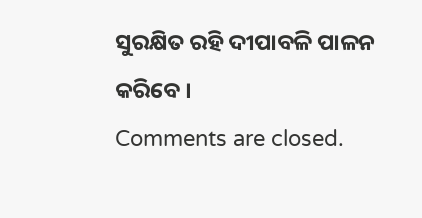ସୁରକ୍ଷିତ ରହି ଦୀପାବଳି ପାଳନ କରିବେ ।
Comments are closed.